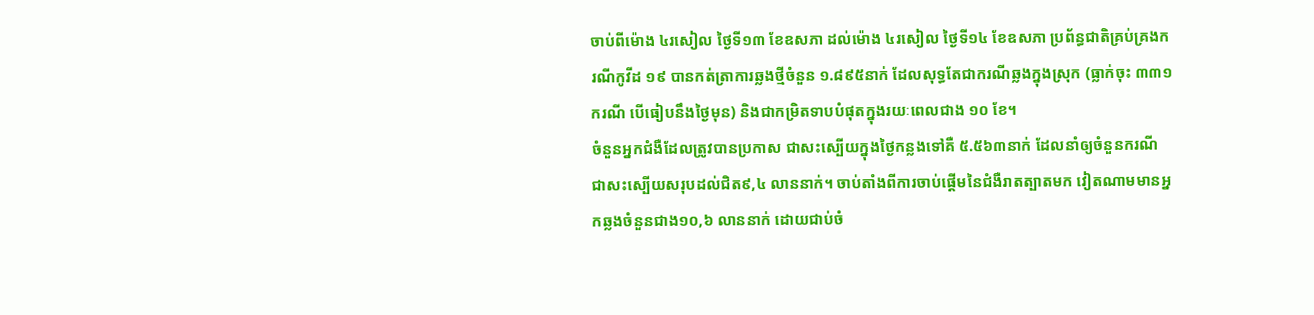ចាប់ពីម៉ោង ៤រសៀល ថ្ងៃទី១៣ ខែឧសភា ដល់ម៉ោង ៤រសៀល ថ្ងៃទី១៤ ខែឧសភា ប្រព័ន្ធជាតិគ្រប់គ្រងករណីកូវីដ ១៩ បានកត់ត្រាការឆ្លងថ្មីចំនួន ១.៨៩៥នាក់ ដែលសុទ្ធតែជាករណីឆ្លងក្នុងស្រុក (ធ្លាក់ចុះ ៣៣១ ករណី បើធៀបនឹងថ្ងៃមុន) និងជាកម្រិតទាបបំផុតក្នុងរយៈពេលជាង ១០ ខែ។
ចំនួនអ្នកជំងឺដែលត្រូវបានប្រកាស ជាសះស្បើយក្នុងថ្ងៃកន្លងទៅគឺ ៥.៥៦៣នាក់ ដែលនាំឲ្យចំនួនករណីជាសះស្បើយសរុបដល់ជិត៩,៤ លាននាក់។ ចាប់តាំងពីការចាប់ផ្តើមនៃជំងឺរាតត្បាតមក វៀតណាមមានអ្នកឆ្លងចំនួនជាង១០,៦ លាននាក់ ដោយជាប់ចំ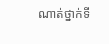ណាត់ថ្នាក់ទី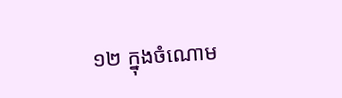១២ ក្នុងចំណោម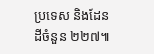ប្រទេស និងដែនដីចំនួន ២២៧៕